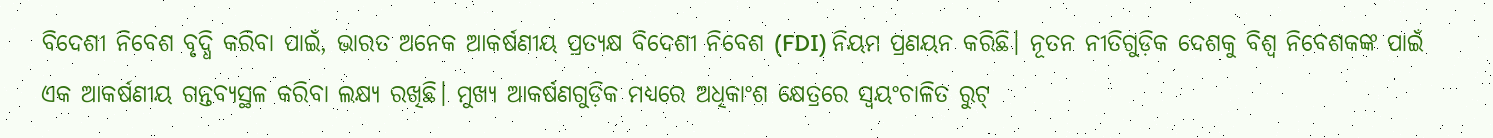ବିଦେଶୀ ନିବେଶ ବୃଦ୍ଧି କରିବା ପାଇଁ, ଭାରତ ଅନେକ ଆକର୍ଷଣୀୟ ପ୍ରତ୍ୟକ୍ଷ ବିଦେଶୀ ନିବେଶ (FDI) ନିୟମ ପ୍ରଣୟନ କରିଛି। ନୂତନ ନୀତିଗୁଡ଼ିକ ଦେଶକୁ ବିଶ୍ୱ ନିବେଶକଙ୍କ ପାଇଁ ଏକ ଆକର୍ଷଣୀୟ ଗନ୍ତବ୍ୟସ୍ଥଳ କରିବା ଲକ୍ଷ୍ୟ ରଖିଛି। ମୁଖ୍ୟ ଆକର୍ଷଣଗୁଡ଼ିକ ମଧ୍ୟରେ ଅଧିକାଂଶ କ୍ଷେତ୍ରରେ ସ୍ୱୟଂଚାଳିତ ରୁଟ୍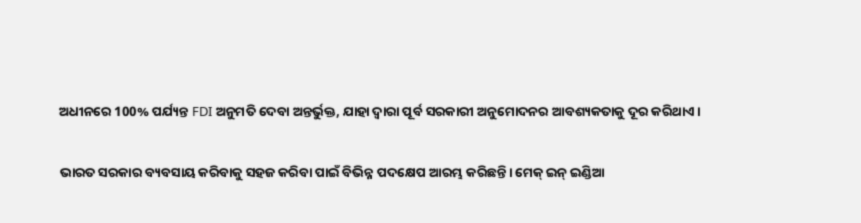ଅଧୀନରେ 100% ପର୍ଯ୍ୟନ୍ତ FDI ଅନୁମତି ଦେବା ଅନ୍ତର୍ଭୁକ୍ତ, ଯାହା ଦ୍ଵାରା ପୂର୍ବ ସରକାରୀ ଅନୁମୋଦନର ଆବଶ୍ୟକତାକୁ ଦୂର କରିଥାଏ।

ଭାରତ ସରକାର ବ୍ୟବସାୟ କରିବାକୁ ସହଜ କରିବା ପାଇଁ ବିଭିନ୍ନ ପଦକ୍ଷେପ ଆରମ୍ଭ କରିଛନ୍ତି। ମେକ୍ ଇନ୍ ଇଣ୍ଡିଆ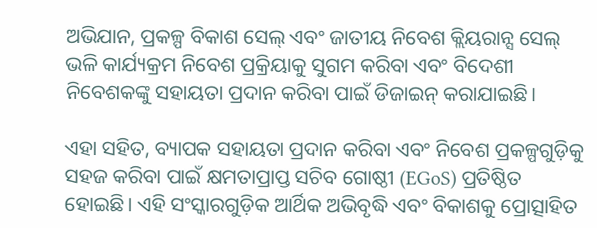ଅଭିଯାନ, ପ୍ରକଳ୍ପ ବିକାଶ ସେଲ୍ ଏବଂ ଜାତୀୟ ନିବେଶ କ୍ଲିୟରାନ୍ସ ସେଲ୍ ଭଳି କାର୍ଯ୍ୟକ୍ରମ ନିବେଶ ପ୍ରକ୍ରିୟାକୁ ସୁଗମ କରିବା ଏବଂ ବିଦେଶୀ ନିବେଶକଙ୍କୁ ସହାୟତା ପ୍ରଦାନ କରିବା ପାଇଁ ଡିଜାଇନ୍ କରାଯାଇଛି।

ଏହା ସହିତ, ବ୍ୟାପକ ସହାୟତା ପ୍ରଦାନ କରିବା ଏବଂ ନିବେଶ ପ୍ରକଳ୍ପଗୁଡ଼ିକୁ ସହଜ କରିବା ପାଇଁ କ୍ଷମତାପ୍ରାପ୍ତ ସଚିବ ଗୋଷ୍ଠୀ (EGoS) ପ୍ରତିଷ୍ଠିତ ହୋଇଛି। ଏହି ସଂସ୍କାରଗୁଡ଼ିକ ଆର୍ଥିକ ଅଭିବୃଦ୍ଧି ଏବଂ ବିକାଶକୁ ପ୍ରୋତ୍ସାହିତ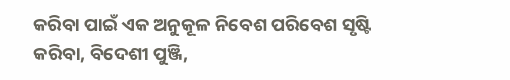କରିବା ପାଇଁ ଏକ ଅନୁକୂଳ ନିବେଶ ପରିବେଶ ସୃଷ୍ଟି କରିବା, ବିଦେଶୀ ପୁଞ୍ଜି,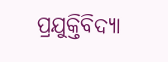ପ୍ରଯୁକ୍ତିବିଦ୍ୟା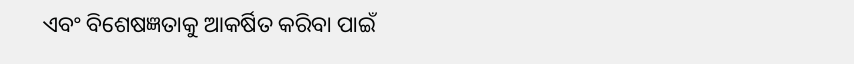ଏବଂ ବିଶେଷଜ୍ଞତାକୁ ଆକର୍ଷିତ କରିବା ପାଇଁ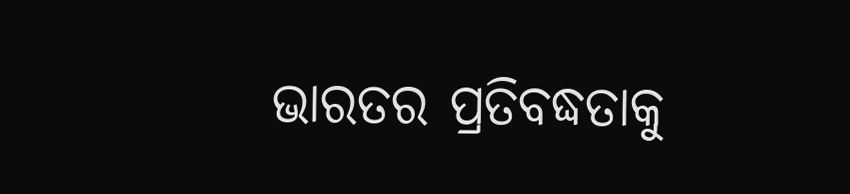ଭାରତର ପ୍ରତିବଦ୍ଧତାକୁ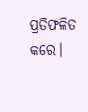ପ୍ରତିଫଳିତ କରେ।